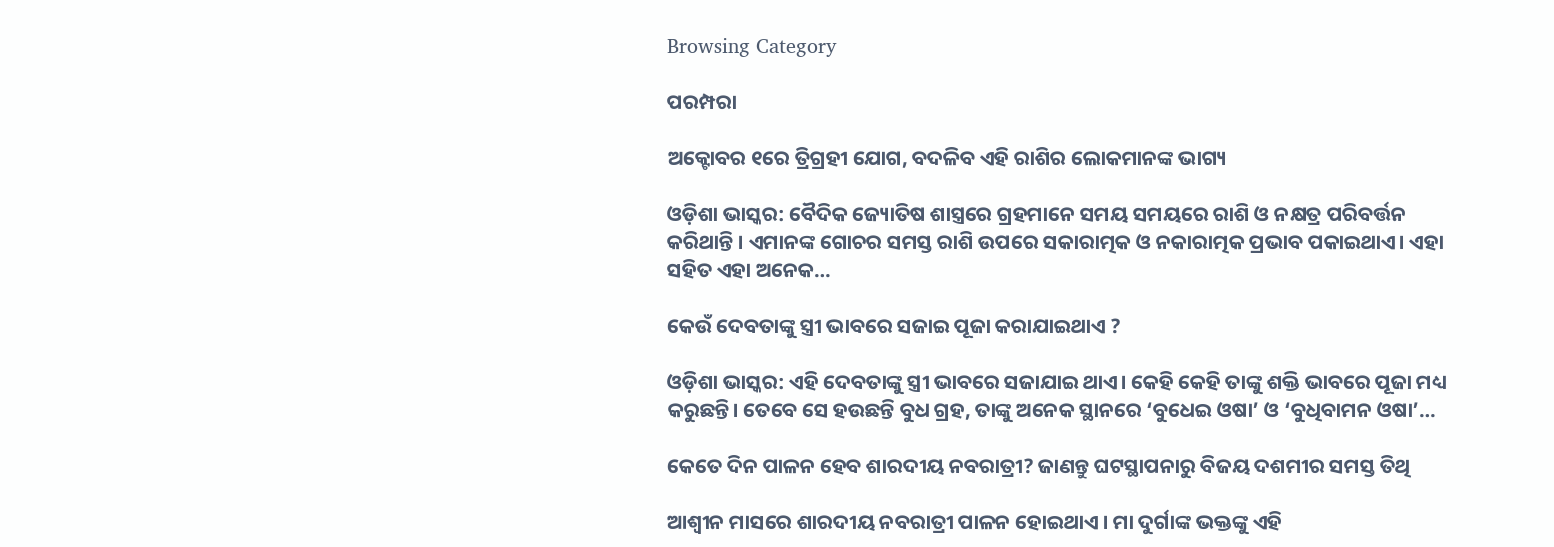Browsing Category

ପରମ୍ପରା

ଅକ୍ଟୋବର ୧ରେ ତ୍ରିଗ୍ରହୀ ଯୋଗ, ବଦଳିବ ଏହି ରାଶିର ଲୋକମାନଙ୍କ ଭାଗ୍ୟ

ଓଡ଼ିଶା ଭାସ୍କର: ବୈଦିକ ଜ୍ୟୋତିଷ ଶାସ୍ତ୍ରରେ ଗ୍ରହମାନେ ସମୟ ସମୟରେ ରାଶି ଓ ନକ୍ଷତ୍ର ପରିବର୍ତ୍ତନ କରିଥାନ୍ତି । ଏମାନଙ୍କ ଗୋଚର ସମସ୍ତ ରାଶି ଉପରେ ସକାରାତ୍ମକ ଓ ନକାରାତ୍ମକ ପ୍ରଭାବ ପକାଇଥାଏ। ଏହା ସହିତ ଏହା ଅନେକ…

କେଉଁ ଦେବତାଙ୍କୁ ସ୍ତ୍ରୀ ଭାବରେ ସଜାଇ ପୂଜା କରାଯାଇଥାଏ ?

ଓଡ଼ିଶା ଭାସ୍କର: ଏହି ଦେବତାଙ୍କୁ ସ୍ତ୍ରୀ ଭାବରେ ସଜାଯାଇ ଥାଏ। କେହି କେହି ତାଙ୍କୁ ଶକ୍ତି ଭାବରେ ପୂଜା ମଧ୍ୟ କରୁଛନ୍ତି। ତେବେ ସେ ହଉଛନ୍ତି ବୁଧ ଗ୍ରହ, ତାଙ୍କୁ ଅନେକ ସ୍ଥାନରେ ‘ବୁଧେଇ ଓଷା’ ଓ ‘ବୁଧିବାମନ ଓଷା’…

କେତେ ଦିନ ପାଳନ ହେବ ଶାରଦୀୟ ନବରାତ୍ରୀ? ଜାଣନ୍ତୁ ଘଟସ୍ଥାପନାରୁ ବିଜୟ ଦଶମୀର ସମସ୍ତ ତିଥି

ଆଶ୍ୱୀନ ମାସରେ ଶାରଦୀୟ ନବରାତ୍ରୀ ପାଳନ ହୋଇଥାଏ । ମା ଦୁର୍ଗାଙ୍କ ଭକ୍ତଙ୍କୁ ଏହି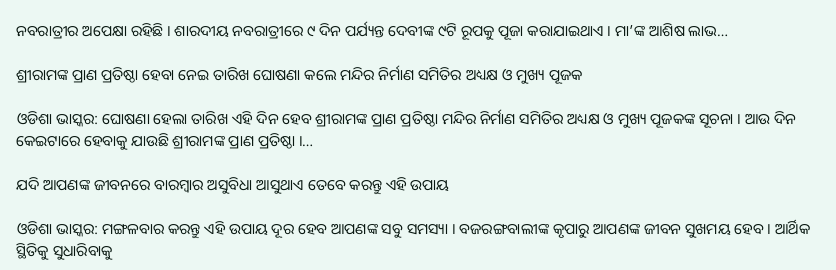ନବରାତ୍ରୀର ଅପେକ୍ଷା ରହିଛି । ଶାରଦୀୟ ନବରାତ୍ରୀରେ ୯ ଦିନ ପର୍ଯ୍ୟନ୍ତ ଦେବୀଙ୍କ ୯ଟି ରୂପକୁ ପୂଜା କରାଯାଇଥାଏ । ମା’ଙ୍କ ଆଶିଷ ଲାଭ…

ଶ୍ରୀରାମଙ୍କ ପ୍ରାଣ ପ୍ରତିଷ୍ଠା ହେବା ନେଇ ତାରିଖ ଘୋଷଣା କଲେ ମନ୍ଦିର ନିର୍ମାଣ ସମିତିର ଅଧ୍ୟକ୍ଷ ଓ ମୁଖ୍ୟ ପୂଜକ

ଓଡିଶା ଭାସ୍କର: ଘୋଷଣା ହେଲା ତାରିଖ ଏହି ଦିନ ହେବ ଶ୍ରୀରାମଙ୍କ ପ୍ରାଣ ପ୍ରତିଷ୍ଠା ମନ୍ଦିର ନିର୍ମାଣ ସମିତିର ଅଧ୍ୟକ୍ଷ ଓ ମୁଖ୍ୟ ପୂଜକଙ୍କ ସୂଚନା । ଆଉ ଦିନ କେଇଟାରେ ହେବାକୁ ଯାଉଛି ଶ୍ରୀରାମଙ୍କ ପ୍ରାଣ ପ୍ରତିଷ୍ଠା ।…

ଯଦି ଆପଣଙ୍କ ଜୀବନରେ ବାରମ୍ବାର ଅସୁବିଧା ଆସୁଥାଏ ତେବେ କରନ୍ତୁ ଏହି ଉପାୟ

ଓଡିଶା ଭାସ୍କର: ମଙ୍ଗଳବାର କରନ୍ତୁ ଏହି ଉପାୟ ଦୂର ହେବ ଆପଣଙ୍କ ସବୁ ସମସ୍ୟା । ବଜରଙ୍ଗବାଲୀଙ୍କ କୃପାରୁ ଆପଣଙ୍କ ଜୀବନ ସୁଖମୟ ହେବ । ଆର୍ଥିକ ସ୍ଥିତିକୁ ସୁଧାରିବାକୁ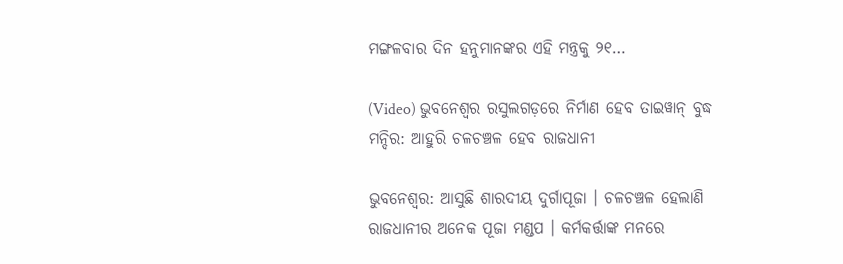ମଙ୍ଗଳବାର ଦିନ ହନୁମାନଙ୍କର ଏହି ମନ୍ତ୍ରକୁ ୨୧…

(Video) ଭୁବନେଶ୍ୱର ରସୁଲଗଡ଼ରେ ନିର୍ମାଣ ହେବ ତାଇୱାନ୍ ବୁଦ୍ଧ ମନ୍ଦିର: ଆହୁରି ଚଳଚଞ୍ଚଳ ହେବ ରାଜଧାନୀ

ଭୁବନେଶ୍ୱର: ଆସୁଛି ଶାରଦୀୟ ଦୁର୍ଗାପୂଜା । ଚଳଚଞ୍ଚଳ ହେଲାଣି ରାଜଧାନୀର ଅନେକ ପୂଜା ମଣ୍ଡପ । କର୍ମକର୍ତ୍ତାଙ୍କ ମନରେ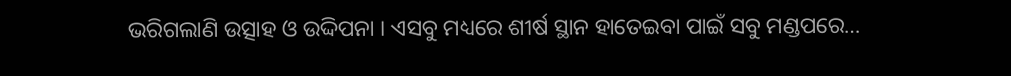ଭରିଗଲାଣି ଉତ୍ସାହ ଓ ଉଦ୍ଦିପନା । ଏସବୁ ମଧ୍ୟରେ ଶୀର୍ଷ ସ୍ଥାନ ହାତେଇବା ପାଇଁ ସବୁ ମଣ୍ଡପରେ…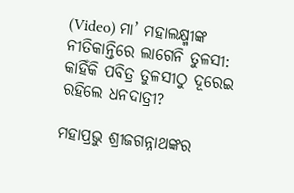(Video) ମା’ ମହାଲକ୍ଷ୍ମୀଙ୍କ ନୀତିକାନ୍ତିରେ ଲାଗେନି ତୁଳସୀ: କାହିଁକି ପବିତ୍ର ତୁଳସୀଠୁ ଦୂରେଇ ରହିଲେ ଧନଦାତ୍ରୀ?

ମହାପ୍ରଭୁ ଶ୍ରୀଜଗନ୍ନାଥଙ୍କର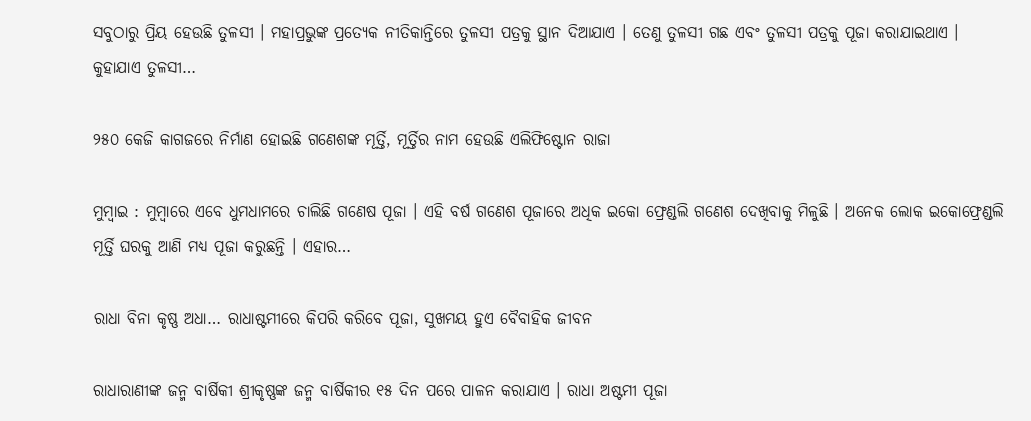ସବୁଠାରୁ ପ୍ରିୟ ହେଉଛି ତୁଳସୀ । ମହାପ୍ରଭୁଙ୍କ ପ୍ରତ୍ୟେକ ନୀତିକାନ୍ତିରେ ତୁଳସୀ ପତ୍ରକୁ ସ୍ଥାନ ଦିଆଯାଏ । ତେଣୁ ତୁଳସୀ ଗଛ ଏବଂ ତୁଳସୀ ପତ୍ରକୁ ପୂଜା କରାଯାଇଥାଏ । କୁହାଯାଏ ତୁଳସୀ…

୨୫୦ କେଜି କାଗଜରେ ନିର୍ମାଣ ହୋଇଛି ଗଣେଶଙ୍କ ମୂର୍ତ୍ତି, ମୂର୍ତ୍ତିର ନାମ ହେଉଛି ଏଲିଫିଷ୍ଟୋନ ରାଜା

ମୁମ୍ବାଇ : ମୁମ୍ବାରେ ଏବେ ଧୁମଧାମରେ ଚାଲିଛି ଗଣେଷ ପୂଜା । ଏହି ବର୍ଷ ଗଣେଶ ପୂଜାରେ ଅଧିକ ଇକୋ ଫ୍ରେଣ୍ଡଲି ଗଣେଶ ଦେଖିବାକୁ ମିଳୁଛି । ଅନେକ ଲୋକ ଇକୋଫ୍ରେଣ୍ଡଲି ମୂର୍ତ୍ତି ଘରକୁ ଆଣି ମଧ୍ୟ ପୂଜା କରୁଛନ୍ତି । ଏହାର…

ରାଧା ବିନା କୃଷ୍ଣ ଅଧା… ରାଧାଷ୍ଟମୀରେ କିପରି କରିବେ ପୂଜା, ସୁଖମୟ ହୁଏ ବୈବାହିକ ଜୀବନ

ରାଧାରାଣୀଙ୍କ ଜନ୍ମ ବାର୍ଷିକୀ ଶ୍ରୀକୃଷ୍ଣଙ୍କ ଜନ୍ମ ବାର୍ଷିକୀର ୧୫ ଦିନ ପରେ ପାଳନ କରାଯାଏ । ରାଧା ଅଷ୍ଟମୀ ପୂଜା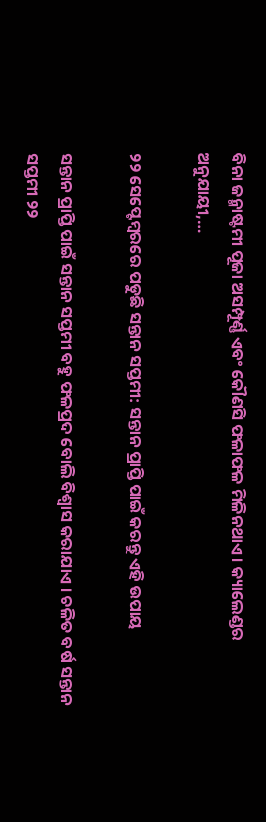ବିନା ଜନ୍ମାଷ୍ଟମୀ ପୂଜା ଅସମ୍ପୂର୍ଣ୍ଣ ଏବଂ କୌଣସି ଫଳାଫଳ ମିଳିନଥାଏ । କ୍ୟାଲେଣ୍ଡର ଅନୁଯାୟୀ,…

୨୨ ସେପ୍ଟେମ୍ବରରେ ପଡୁଛି ସନ୍ତାନ ସପ୍ତମୀ: ସନ୍ତାନ ପ୍ରାପ୍ତି ପାଇଁ କରନ୍ତୁ ଏହି ଉପାୟ

ସନ୍ତାନ ପ୍ରାପ୍ତି ପାଇଁ ସନ୍ତାନ ସପ୍ତମୀ ବହୁ ଫଳପ୍ରଦ ବୋଲି ବିଶ୍ୱାସ କରାଯାଏ । ଚଳିତ ବର୍ଷ ସନ୍ତାନ ସପ୍ତମୀ ୨୨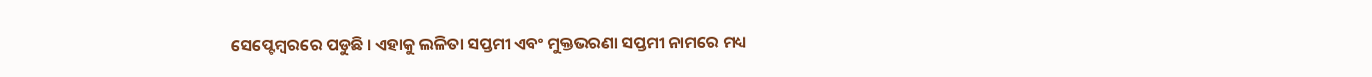ସେପ୍ଟେମ୍ବରରେ ପଡୁଛି । ଏହାକୁ ଲଳିତା ସପ୍ତମୀ ଏବଂ ମୁକ୍ତଭରଣା ସପ୍ତମୀ ନାମରେ ମଧ୍ୟ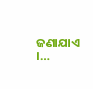ଜଣାଯାଏ ।…